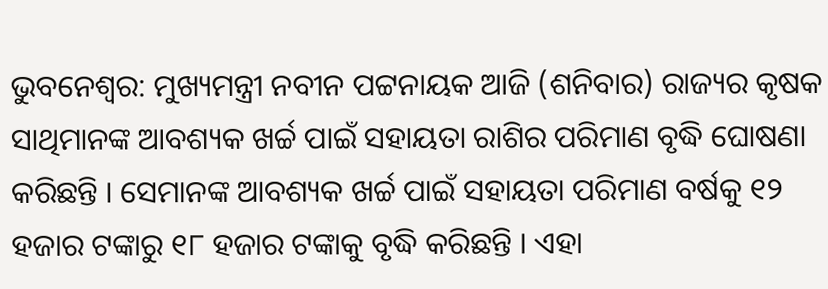ଭୁବନେଶ୍ବର: ମୁଖ୍ୟମନ୍ତ୍ରୀ ନବୀନ ପଟ୍ଟନାୟକ ଆଜି (ଶନିବାର) ରାଜ୍ୟର କୃଷକ ସାଥିମାନଙ୍କ ଆବଶ୍ୟକ ଖର୍ଚ୍ଚ ପାଇଁ ସହାୟତା ରାଶିର ପରିମାଣ ବୃଦ୍ଧି ଘୋଷଣା କରିଛନ୍ତି । ସେମାନଙ୍କ ଆବଶ୍ୟକ ଖର୍ଚ୍ଚ ପାଇଁ ସହାୟତା ପରିମାଣ ବର୍ଷକୁ ୧୨ ହଜାର ଟଙ୍କାରୁ ୧୮ ହଜାର ଟଙ୍କାକୁ ବୃଦ୍ଧି କରିଛନ୍ତି । ଏହା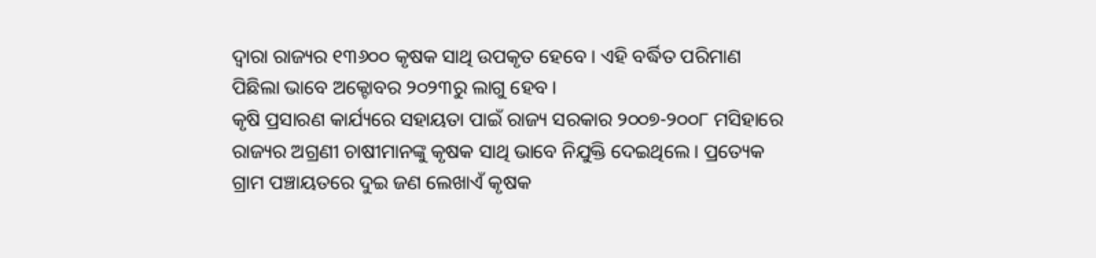ଦ୍ବାରା ରାଜ୍ୟର ୧୩୬୦୦ କୃଷକ ସାଥି ଉପକୃତ ହେବେ । ଏହି ବର୍ଦ୍ଧିତ ପରିମାଣ ପିଛିଲା ଭାବେ ଅକ୍ଟୋବର ୨୦୨୩ରୁ ଲାଗୁ ହେବ ।
କୃଷି ପ୍ରସାରଣ କାର୍ଯ୍ୟରେ ସହାୟତା ପାଇଁ ରାଜ୍ୟ ସରକାର ୨୦୦୭-୨୦୦୮ ମସିହାରେ ରାଜ୍ୟର ଅଗ୍ରଣୀ ଚାଷୀମାନଙ୍କୁ କୃଷକ ସାଥି ଭାବେ ନିଯୁକ୍ତି ଦେଇଥିଲେ । ପ୍ରତ୍ୟେକ ଗ୍ରାମ ପଞ୍ଚାୟତରେ ଦୁଇ ଜଣ ଲେଖାଏଁ କୃଷକ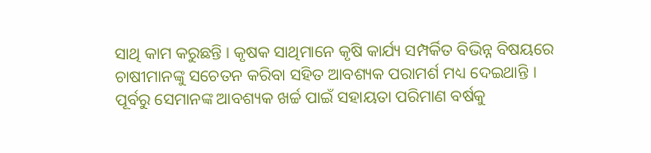ସାଥି କାମ କରୁଛନ୍ତି । କୃଷକ ସାଥିମାନେ କୃଷି କାର୍ଯ୍ୟ ସମ୍ପର୍କିତ ବିଭିନ୍ନ ବିଷୟରେ ଚାଷୀମାନଙ୍କୁ ସଚେତନ କରିବା ସହିତ ଆବଶ୍ୟକ ପରାମର୍ଶ ମଧ୍ୟ ଦେଇଥାନ୍ତି । ପୂର୍ବରୁ ସେମାନଙ୍କ ଆବଶ୍ୟକ ଖର୍ଚ୍ଚ ପାଇଁ ସହାୟତା ପରିମାଣ ବର୍ଷକୁ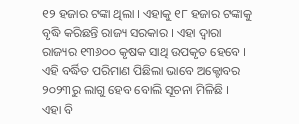୧୨ ହଜାର ଟଙ୍କା ଥିଲା । ଏହାକୁ ୧୮ ହଜାର ଟଙ୍କାକୁ ବୃଦ୍ଧି କରିଛନ୍ତି ରାଜ୍ୟ ସରକାର । ଏହା ଦ୍ବାରା ରାଜ୍ୟର ୧୩୬୦୦ କୃଷକ ସାଥି ଉପକୃତ ହେବେ । ଏହି ବର୍ଦ୍ଧିତ ପରିମାଣ ପିଛିଲା ଭାବେ ଅକ୍ଟୋବର ୨୦୨୩ରୁ ଲାଗୁ ହେବ ବୋଲି ସୂଚନା ମିଳିଛି ।
ଏହା ବି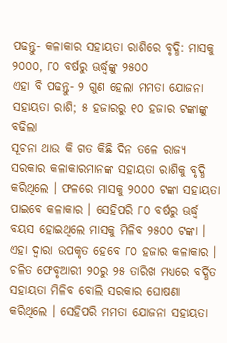ପଢନ୍ତୁ- କଳାକାର ସହାୟତା ରାଶିରେ ବୃଦ୍ଧି: ମାସକୁ ୨୦୦୦, ୮୦ ବର୍ଷରୁ ଊର୍ଦ୍ଧ୍ବଙ୍କୁ ୨୫୦୦
ଏହା ବି ପଢନ୍ତୁ- ୨ ଗୁଣ ହେଲା ମମତା ଯୋଜନା ସହାୟତା ରାଶି; ୫ ହଜାରରୁ ୧୦ ହଜାର ଟଙ୍କାଙ୍କୁ ବଢିଲା
ସୂଚନା ଥାଉ କି ଗତ କିଛି ଦିନ ତଳେ ରାଜ୍ୟ ସରକାର କଳାକାରମାନଙ୍କ ସହାୟତା ରାଶିକୁ ବୃଦ୍ଧି କରିଥିଲେ । ଫଳରେ ମାସକୁ ୨୦୦୦ ଟଙ୍କା ସହାୟତା ପାଇବେ କଳାକାର । ସେହିପରି ୮୦ ବର୍ଷରୁ ଊର୍ଦ୍ଧ୍ବ ବୟସ ହୋଇଥିଲେ ମାସକୁ ମିଳିବ ୨୫୦୦ ଟଙ୍କା । ଏହା ଦ୍ୱାରା ଉପକୃତ ହେବେ ୮୦ ହଜାର କଳାକାର । ଚଳିତ ଫେବୃଆରୀ ୨୦ରୁ ୨୫ ତାରିଖ ମଧ୍ୟରେ ବର୍ଦ୍ଧିତ ସହାୟତା ମିଳିବ ବୋଲି ସରକାର ଘୋଷଣା କରିଥିଲେ । ସେହିପରି ମମତା ଯୋଜନା ସହାୟତା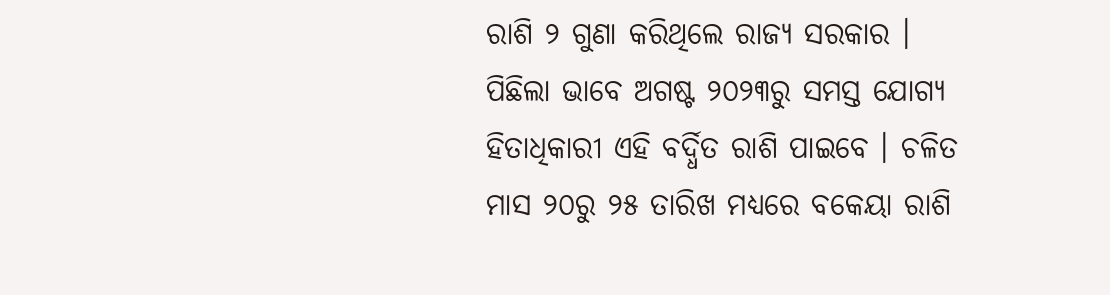ରାଶି ୨ ଗୁଣା କରିଥିଲେ ରାଜ୍ୟ ସରକାର । ପିଛିଲା ଭାବେ ଅଗଷ୍ଟ ୨୦୨୩ରୁ ସମସ୍ତ ଯୋଗ୍ୟ ହିତାଧିକାରୀ ଏହି ବର୍ଦ୍ଧିତ ରାଶି ପାଇବେ । ଚଳିତ ମାସ ୨୦ରୁ ୨୫ ତାରିଖ ମଧ୍ୟରେ ବକେୟା ରାଶି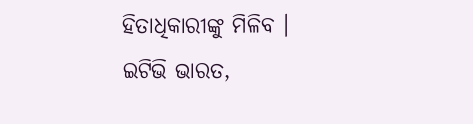ହିତାଧିକାରୀଙ୍କୁ ମିଳିବ ।
ଇଟିଭି ଭାରତ,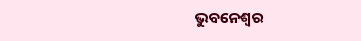ଭୁବନେଶ୍ବର